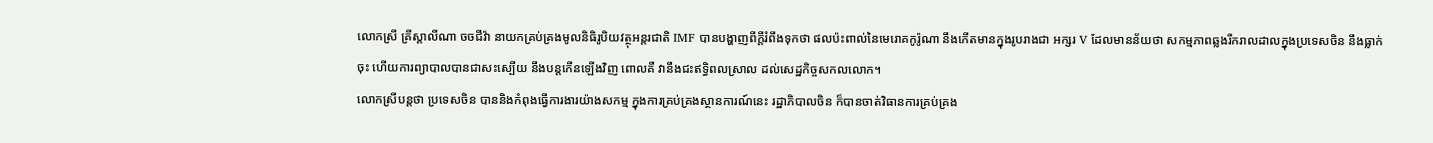លោកស្រី គ្រីស្តាលីណា ចចជីវ៉ា នាយកគ្រប់គ្រងមូលនិធិរូបិយវត្ថុអន្តរជាតិ IMF បានបង្ហាញពីក្តីរំពឹងទុកថា ផលប៉ះពាល់នៃមេរោគកូរ៉ូណា នឹងកើតមានក្នុងរូបរាងជា អក្សរ V ដែលមានន័យថា សកម្មភាពឆ្លងរីករាលដាលក្នុងប្រទេសចិន នឹងធ្លាក់ចុះ ហើយការព្យាបាលបានជាសះស្បើយ នឹងបន្តកើនឡើងវិញ ពោលគឺ វានឹងជះឥទ្ធិពលស្រាល ដល់សេដ្ឋកិច្ចសកលលោក។
លោកស្រីបន្តថា ប្រទេសចិន បាននិងកំពុងធ្វើការងារយ៉ាងសកម្ម ក្នុងការគ្រប់គ្រងស្ថានការណ៍នេះ រដ្ឋាភិបាលចិន ក៏បានចាត់វិធានការគ្រប់គ្រង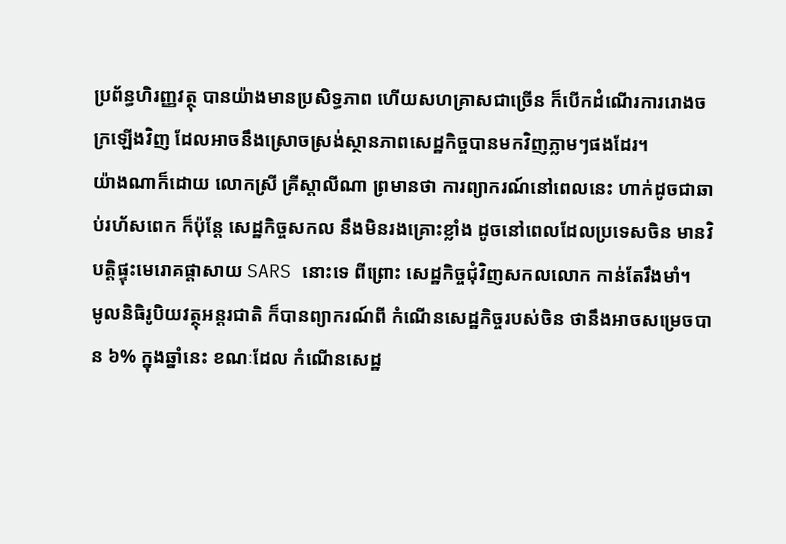ប្រព័ន្ធហិរញ្ញវត្ថុ បានយ៉ាងមានប្រសិទ្ធភាព ហើយសហគ្រាសជាច្រើន ក៏បើកដំណើរការរោងចក្រឡើងវិញ ដែលអាចនឹងស្រោចស្រង់ស្ថានភាពសេដ្ឋកិច្ចបានមកវិញភ្លាមៗផងដែរ។
យ៉ាងណាក៏ដោយ លោកស្រី គ្រីស្តាលីណា ព្រមានថា ការព្យាករណ៍នៅពេលនេះ ហាក់ដូចជាឆាប់រហ័សពេក ក៏ប៉ុន្តែ សេដ្ឋកិច្ចសកល នឹងមិនរងគ្រោះខ្លាំង ដូចនៅពេលដែលប្រទេសចិន មានវិបត្តិផ្ទុះមេរោគផ្តាសាយ SARS នោះទេ ពីព្រោះ សេដ្ឋកិច្ចជុំវិញសកលលោក កាន់តែរឹងមាំ។
មូលនិធិរូបិយវត្ថុអន្តរជាតិ ក៏បានព្យាករណ៍ពី កំណើនសេដ្ឋកិច្ចរបស់ចិន ថានឹងអាចសម្រេចបាន ៦% ក្នុងឆ្នាំនេះ ខណៈដែល កំណើនសេដ្ឋ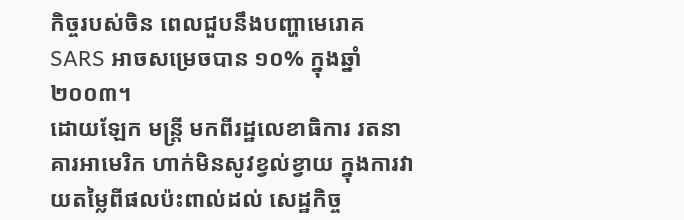កិច្ចរបស់ចិន ពេលជួបនឹងបញ្ហាមេរោគ SARS អាចសម្រេចបាន ១០% ក្នុងឆ្នាំ ២០០៣។
ដោយឡែក មន្ត្រី មកពីរដ្ឋលេខាធិការ រតនាគារអាមេរិក ហាក់មិនសូវខ្វល់ខ្វាយ ក្នុងការវាយតម្លៃពីផលប៉ះពាល់ដល់ សេដ្ឋកិច្ច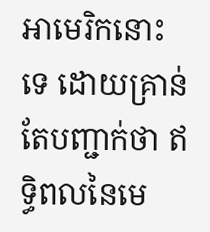អាមេរិកនោះទេ ដោយគ្រាន់តែបញ្ជាក់ថា ឥទ្ធិពលនៃមេ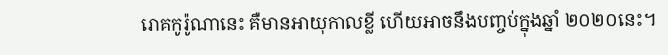រោគកូរ៉ូណានេះ គឺមានអាយុកាលខ្លី ហើយអាចនឹងបញ្ចប់ក្នុងឆ្នាំ ២០២០នេះ។